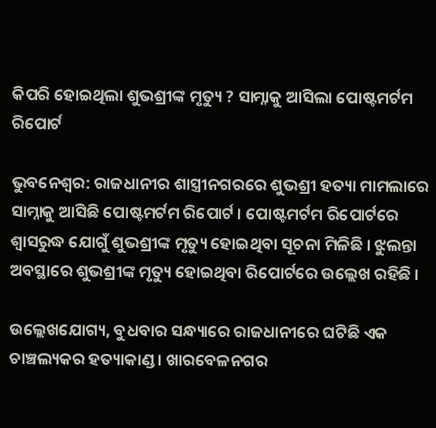କିପରି ହୋଇଥିଲା ଶୁଭଶ୍ରୀଙ୍କ ମୃତ୍ୟୁ ? ସାମ୍ନାକୁ ଆସିଲା ପୋଷ୍ଟମର୍ଟମ ରିପୋର୍ଟ

ଭୁବନେଶ୍ୱର: ରାଜଧାନୀର ଶାସ୍ତ୍ରୀନଗରରେ ଶୁଭଶ୍ରୀ ହତ୍ୟା ମାମଲାରେ ସାମ୍ନାକୁ ଆସିଛି ପୋଷ୍ଟମର୍ଟମ ରିପୋର୍ଟ । ପୋଷ୍ଟମର୍ଟମ ରିପୋର୍ଟରେ ଶ୍ୱାସରୁଦ୍ଧ ଯୋଗୁଁ ଶୁଭଶ୍ରୀଙ୍କ ମୃତ୍ୟୁ ହୋଇଥିବା ସୂଚନା ମିଳିଛି । ଝୁଲନ୍ତା ଅବସ୍ଥାରେ ଶୁଭଶ୍ରୀଙ୍କ ମୃତ୍ୟୁ ହୋଇଥିବା ରିପୋର୍ଟରେ ଉଲ୍ଲେଖ ରହିଛି ।

ଉଲ୍ଲେଖଯୋଗ୍ୟ, ବୁଧବାର ସନ୍ଧ୍ୟାରେ ରାଜଧାନୀରେ ଘଟିଛି ଏକ ଚାଞ୍ଚଲ୍ୟକର ହତ୍ୟାକାଣ୍ଡ । ଖାରବେଳନଗର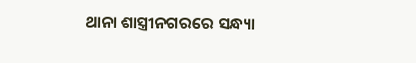ଥାନା ଶାସ୍ତ୍ରୀନଗରରେ ସନ୍ଧ୍ୟା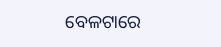ବେଳଟାରେ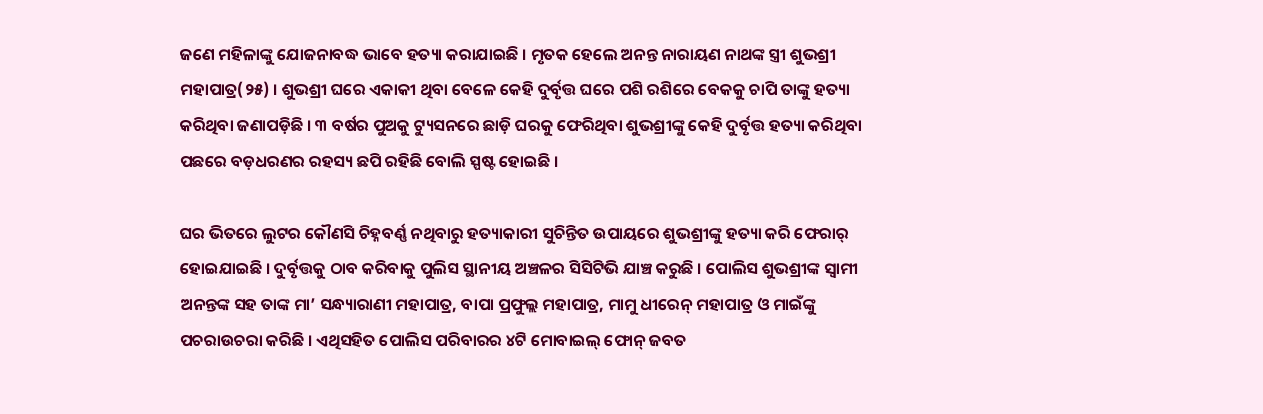ଜଣେ ମହିଳାଙ୍କୁ ଯୋଜନାବଦ୍ଧ ଭାବେ ହତ୍ୟା କରାଯାଇଛି । ମୃତକ ହେଲେ ଅନନ୍ତ ନାରାୟଣ ନାଥଙ୍କ ସ୍ତ୍ରୀ ଶୁଭଶ୍ରୀ ମହାପାତ୍ର(୨୫) । ଶୁଭଶ୍ରୀ ଘରେ ଏକାକୀ ଥିବା ବେଳେ କେହି ଦୁର୍ବୃତ୍ତ ଘରେ ପଶି ରଶିରେ ବେକକୁ ଚାପି ତାଙ୍କୁ ହତ୍ୟା କରିଥିବା ଜଣାପଡ଼ିଛି । ୩ ବର୍ଷର ପୁଅକୁ ଟ୍ୟୁସନରେ ଛାଡ଼ି ଘରକୁ ଫେରିଥିବା ଶୁଭଶ୍ରୀଙ୍କୁ କେହି ଦୁର୍ବୃତ୍ତ ହତ୍ୟା କରିଥିବା ପଛରେ ବଡ଼ଧରଣର ରହସ୍ୟ ଛପି ରହିଛି ବୋଲି ସ୍ପଷ୍ଟ ହୋଇଛି ।

ଘର ଭିତରେ ଲୁଟର କୌଣସି ଚିହ୍ନବର୍ଣ୍ଣ ନଥିବାରୁ ହତ୍ୟାକାରୀ ସୁଚିନ୍ତିତ ଉପାୟରେ ଶୁଭଶ୍ରୀଙ୍କୁ ହତ୍ୟା କରି ଫେରାର୍ ହୋଇଯାଇଛି । ଦୁର୍ବୃତ୍ତକୁ ଠାବ କରିବାକୁ ପୁଲିସ ସ୍ଥାନୀୟ ଅଞ୍ଚଳର ସିସିଟିଭି ଯାଞ୍ଚ କରୁଛି । ପୋଲିସ ଶୁଭଶ୍ରୀଙ୍କ ସ୍ୱାମୀ ଅନନ୍ତଙ୍କ ସହ ତାଙ୍କ ମା’ ସନ୍ଧ୍ୟାରାଣୀ ମହାପାତ୍ର, ବାପା ପ୍ରଫୁଲ୍ଲ ମହାପାତ୍ର, ମାମୁ ଧୀରେନ୍ ମହାପାତ୍ର ଓ ମାଇଁଙ୍କୁ ପଚରାଉଚରା କରିଛି । ଏଥିସହିତ ପୋଲିସ ପରିବାରର ୪ଟି ମୋବାଇଲ୍ ଫୋନ୍ ଜବତ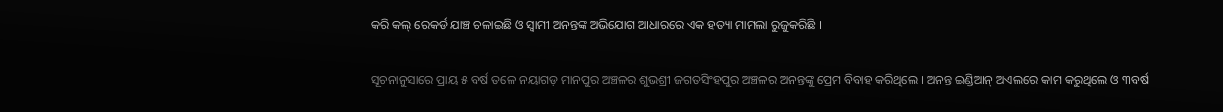କରି କଲ୍ ରେକର୍ଡ ଯାଞ୍ଚ ଚଳାଇଛି ଓ ସ୍ୱାମୀ ଅନନ୍ତଙ୍କ ଅଭିଯୋଗ ଆଧାରରେ ଏକ ହତ୍ୟା ମାମଲା ରୁଜୁକରିଛି ।

ସୂଚନାନୁସାରେ ପ୍ରାୟ ୫ ବର୍ଷ ତଳେ ନୟାଗଡ଼ ମାନପୁର ଅଞ୍ଚଳର ଶୁଭଶ୍ରୀ ଜଗତସିଂହପୁର ଅଞ୍ଚଳର ଅନନ୍ତଙ୍କୁ ପ୍ରେମ ବିବାହ କରିଥିଲେ । ଅନନ୍ତ ଇଣ୍ଡିଆନ୍ ଅଏଲରେ କାମ କରୁଥିଲେ ଓ ୩ବର୍ଷ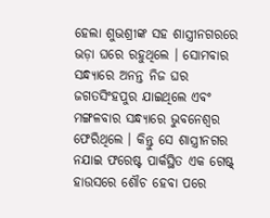ହେଲା ଶୁଭଶ୍ରୀଙ୍କ ସହ ଶାସ୍ତ୍ରୀନଗରରେ ଭଡ଼ା ଘରେ ରହୁଥିଲେ । ସୋମବାର ସନ୍ଧ୍ୟାରେ ଅନନ୍ତ ନିଜ ଘର ଜଗତସିଂହପୁର ଯାଇଥିଲେ ଏବଂ ମଙ୍ଗଳବାର ସନ୍ଧ୍ୟାରେ ଭୁବନେଶ୍ୱର ଫେରିଥିଲେ । କିନ୍ତୁ ସେ ଶାସ୍ତ୍ରୀନଗର ନଯାଇ ଫରେଷ୍ଟ ପାର୍କସ୍ଥିତ ଏକ ଗେଷ୍ଟ୍ ହାଉସରେ ଶୌଚ ହେବା ପରେ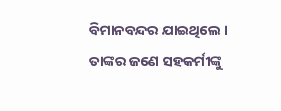ବିମାନବନ୍ଦର ଯାଇଥିଲେ । ତାଙ୍କର ଜଣେ ସହକର୍ମୀଙ୍କୁ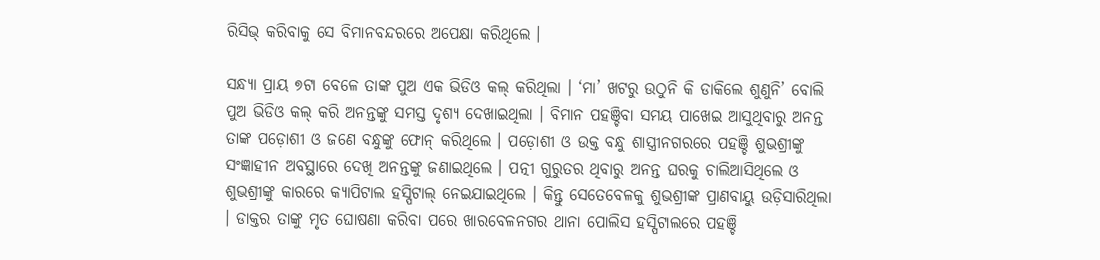ରିସିଭ୍ କରିବାକୁ ସେ ବିମାନବନ୍ଦରରେ ଅପେକ୍ଷା କରିଥିଲେ ।

ସନ୍ଧ୍ୟା ପ୍ରାୟ ୭ଟା ବେଳେ ତାଙ୍କ ପୁଅ ଏକ ଭିଡିଓ କଲ୍ କରିଥିଲା । ‘ମା’ ଖଟରୁ ଉଠୁନି କି ଡାକିଲେ ଶୁଣୁନି’ ବୋଲି ପୁଅ ଭିଡିଓ କଲ୍ କରି ଅନନ୍ତଙ୍କୁ ସମସ୍ତ ଦୃଶ୍ୟ ଦେଖାଇଥିଲା । ବିମାନ ପହଞ୍ଚିବା ସମୟ ପାଖେଇ ଆସୁଥିବାରୁ ଅନନ୍ତ ତାଙ୍କ ପଡ଼ୋଶୀ ଓ ଜଣେ ବନ୍ଧୁଙ୍କୁ ଫୋନ୍ କରିଥିଲେ । ପଡ଼ୋଶୀ ଓ ଉକ୍ତ ବନ୍ଧୁ ଶାସ୍ତ୍ରୀନଗରରେ ପହଞ୍ଚି ଶୁଭଶ୍ରୀଙ୍କୁ ସଂଜ୍ଞାହୀନ ଅବସ୍ଥାରେ ଦେଖି ଅନନ୍ତଙ୍କୁ ଜଣାଇଥିଲେ । ପତ୍ନୀ ଗୁରୁତର ଥିବାରୁ ଅନନ୍ତ ଘରକୁ ଚାଲିଆସିଥିଲେ ଓ ଶୁଭଶ୍ରୀଙ୍କୁ କାରରେ କ୍ୟାପିଟାଲ ହସ୍ପିଟାଲ୍ ନେଇଯାଇଥିଲେ । କିନ୍ତୁ ସେତେବେଳକୁ ଶୁଭଶ୍ରୀଙ୍କ ପ୍ରାଣବାୟୁ ଉଡ଼ିସାରିଥିଲା । ଡାକ୍ତର ତାଙ୍କୁ ମୃତ ଘୋଷଣା କରିବା ପରେ ଖାରବେଳନଗର ଥାନା ପୋଲିସ ହସ୍ପିଟାଲରେ ପହଞ୍ଚି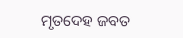ମୃତଦେହ ଜବତ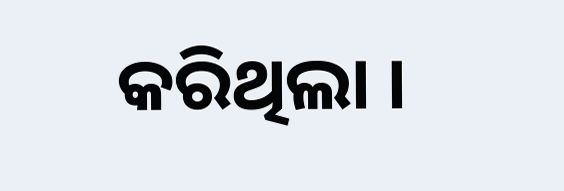କରିଥିଲା ।